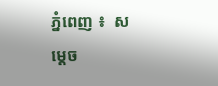ភ្នំពេញ ៖  សម្ដេច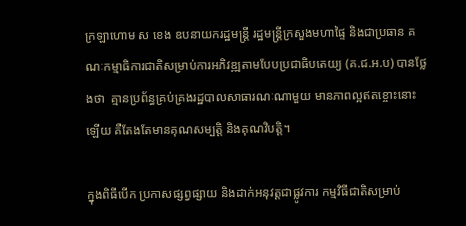ក្រឡាហោម ស ខេង ឧបនាយករដ្ឋមន្ដ្រី រដ្ឋមន្ដ្រីក្រសួងមហាផ្ទៃ និងជាប្រធាន គណៈកម្មាធិការជាតិសម្រាប់ការអភិវឌ្ឍតាមបែបប្រជាធិបតេយ្យ (គ.ជ.អ.ប) បានថ្លែងថា  គ្មានប្រព័ន្ធគ្រប់គ្រងរដ្ឋបាលសាធារណៈណាមួយ មានភាពល្អឥតខ្ចោះនោះឡើយ គឺតែងតែមានគុណសម្បត្តិ និងគុណវិបត្តិ។

ក្នុងពិធីបើក ប្រកាសផ្សព្វផ្សាយ និងដាក់អនុវត្តជាផ្លូវការ កម្មវិធីជាតិសម្រាប់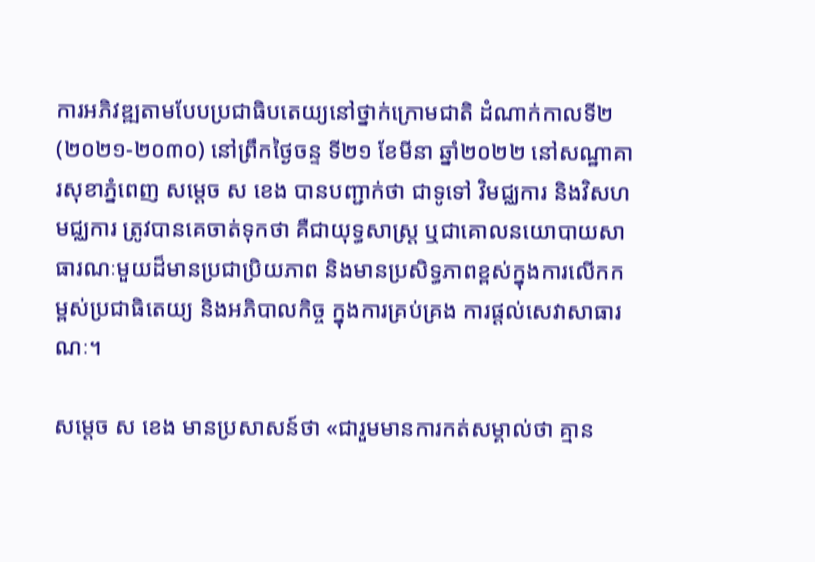ការអភិវឌ្ឍតាមបែបប្រជាធិបតេយ្យនៅថ្នាក់ក្រោមជាតិ ដំណាក់កាលទី២ (២០២១-២០៣០) នៅព្រឹកថ្ងៃចន្ទ ទី២១ ខែមីនា ឆ្នាំ២០២២ នៅសណ្ឋាគារសុខាភ្នំពេញ សម្ដេច ស ខេង បានបញ្ជាក់ថា ជាទូទៅ វិមជ្ឈការ និងវិសហមជ្ឈការ ត្រូវបានគេចាត់ទុកថា គឺជាយុទ្ធសាស្ដ្រ ឬជាគោលនយោបាយសាធារណៈមួយដ៏មានប្រជាប្រិយភាព និងមានប្រសិទ្ធភាពខ្ពស់ក្នុងការលើកកម្ពស់ប្រជាធិតេយ្យ និងអភិបាលកិច្ច ក្នុងការគ្រប់គ្រង ការផ្ដល់សេវាសាធារណៈ។

សម្ដេច ស ខេង មានប្រសាសន៍ថា «ជារួមមានការកត់សម្គាល់ថា គ្មាន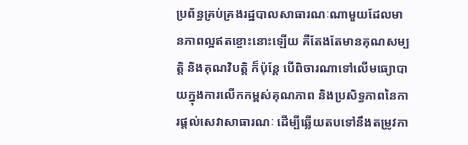ប្រព័ន្ធគ្រប់គ្រងរដ្ឋបាលសាធារណៈណាមួយដែលមានភាពល្អឥតខ្ចោះនោះឡើយ គឺតែងតែមានគុណសម្បត្តិ និងគុណវិបត្តិ ក៏ប៉ុន្តែ បើពិចារណាទៅលើមធ្យោបាយក្នុងការលើកកម្ពស់គុណភាព និងប្រសិទ្ធភាពនៃការផ្តល់សេវាសាធារណៈ ដើម្បីឆ្លើយតបទៅនឹងតម្រូវកា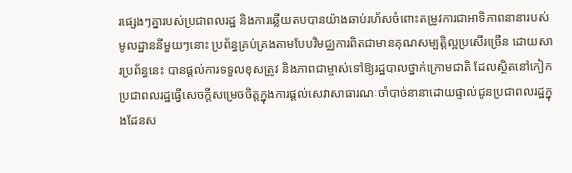រផ្សេងៗគ្នារបស់ប្រជាពលរដ្ឋ និងការឆ្លើយតបបានយ៉ាងឆាប់រហ័សចំពោះតម្រូវការជាអាទិភាពនានារបស់មូលដ្ឋាននីមួយៗនោះ ប្រព័ន្ធគ្រប់គ្រងតាមបែបវិមជ្ឈការពិតជាមានគុណសម្បត្តិល្អប្រសើរច្រើន ដោយសារប្រព័ន្ធនេះ បានផ្តល់ការទទួលខុសត្រូវ និងភាពជាម្ចាស់ទៅឱ្យរដ្ឋបាលថ្នាក់ក្រោមជាតិ ដែលស្ថិតនៅកៀកប្រជាពលរដ្ឋធ្វើសេចក្តីសម្រេចចិត្តក្នុងការផ្តល់សេវាសាធារណៈចាំបាច់នានាដោយផ្ទាល់ជូនប្រជាពលរដ្ឋក្នុងដែនស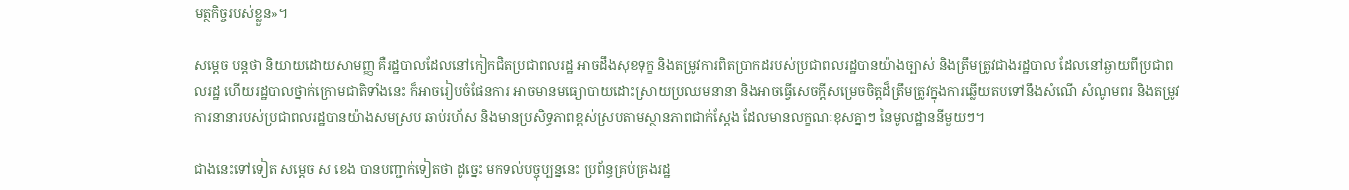មត្ថកិច្ចរបស់ខ្លួន»។

សម្ដេច បន្ដថា និយាយដោយសាមញ្ញ គឺរដ្ឋបាលដែលនៅកៀកជិតប្រជាពលរដ្ឋ អាចដឹងសុខទុក្ខ និងតម្រូវការពិតប្រាកដរបស់ប្រជាពលរដ្ឋបានយ៉ាងច្បាស់ និងត្រឹមត្រូវជាងរដ្ឋបាល ដែលនៅឆ្ងាយពីប្រជាពលរដ្ឋ ហើយរដ្ឋបាលថ្នាក់ក្រោមជាតិទាំងនេះ ក៏អាចរៀបចំផែនការ អាចមានមធ្យោបាយដោះស្រាយប្រឈមនានា និងអាចធ្វើសេចក្ដីសម្រេចចិត្តដ៏ត្រឹមត្រូវក្នុងការឆ្លើយតបទៅនឹងសំណើ សំណូមពរ និងតម្រូវការនានារបស់ប្រជាពលរដ្ឋបានយ៉ាងសមស្រប ឆាប់រហ័ស និងមានប្រសិទ្ធភាពខ្ពស់ស្របតាមស្ថានភាពជាក់ស្ដែង ដែលមានលក្ខណៈខុសគ្នាៗ នៃមូលដ្ឋាននីមួយៗ។

ជាងនេះទៅទៀត សម្ដេច ស ខេង បានបញ្ជាក់ទៀតថា ដូច្នេះ មកទល់បច្ចុប្បន្ននេះ ប្រព័ន្ធគ្រប់គ្រងរដ្ឋ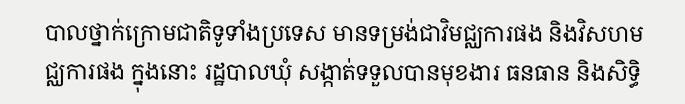បាលថ្នាក់ក្រោមជាតិទូទាំងប្រទេស មានទម្រង់ជាវិមជ្ឈការផង និងវិសហមជ្ឈការផង ក្នុងនោះ រដ្ឋបាលឃុំ សង្កាត់ទទួលបានមុខងារ ធនធាន និងសិទ្ធិ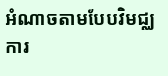អំណាចតាមបែបវិមជ្ឈការ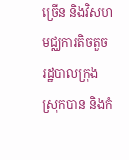ច្រើន និងវិសហមជ្ឈការតិចតួច រដ្ឋបាលក្រុង ស្រុកបាន និងកំ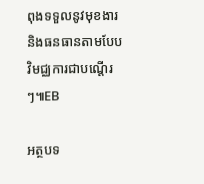ពុងទទួលនូវមុខងារ និងធនធានតាមបែបវិមជ្ឈការជាបណ្តើរៗ៕EB

អត្ថបទ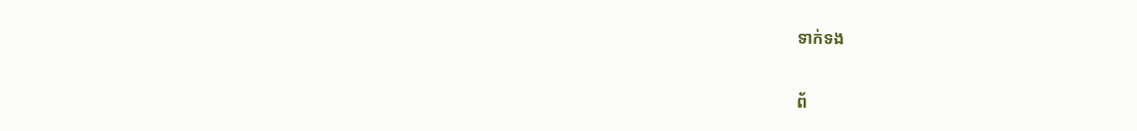ទាក់ទង

ព័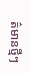ត៌មានថ្មីៗ